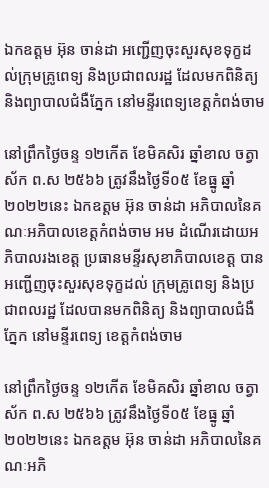ឯកឧត្តម អ៊ុន ចាន់ដា អញ្ជើញចុះសួរសុខទុក្ខដល់ក្រុមគ្រូពេទ្យ និងប្រជាពលរដ្ឋ ដែលមកពិនិត្យ និងព្យាបាលជំងឺភ្នែក នៅមន្ទីរពេទ្យខេត្តកំពង់ចាម

នៅព្រឹកថ្ងៃចន្ទ ១២កើត ខែមិគសិរ ឆ្នាំខាល ចត្វាស័ក ព.ស ២៥៦៦ ត្រូវនឹងថ្ងៃទី០៥ ខែធ្នូ ឆ្នាំ២០២២នេះ ឯកឧត្តម អ៊ុន ចាន់ដា អភិបាលនៃគណៈអភិបាលខេត្តកំពង់ចាម អម ដំណើរដោយអភិបាលរងខេត្ត ប្រធានមន្ទីរសុខាភិបាលខេត្ត បានអញ្ជើញចុះសួរសុខទុក្ខដល់ ក្រុមគ្រូពេទ្យ និងប្រជាពលរដ្ឋ ដែលបានមកពិនិត្យ និងព្យាបាលជំងឺភ្នែក នៅមន្ទីរពេទ្យ ខេត្តកំពង់ចាម

នៅព្រឹកថ្ងៃចន្ទ ១២កើត ខែមិគសិរ ឆ្នាំខាល ចត្វាស័ក ព.ស ២៥៦៦ ត្រូវនឹងថ្ងៃទី០៥ ខែធ្នូ ឆ្នាំ២០២២នេះ ឯកឧត្តម អ៊ុន ចាន់ដា អភិបាលនៃគណៈអភិ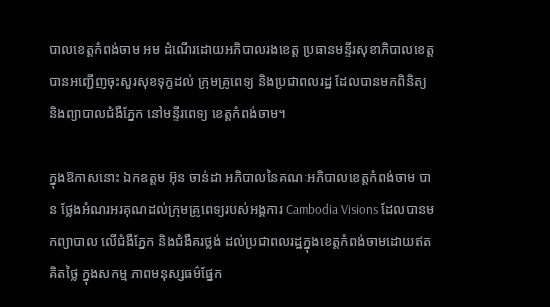បាលខេត្តកំពង់ចាម អម ដំណើរដោយអភិបាលរងខេត្ត ប្រធានមន្ទីរសុខាភិបាលខេត្ត បានអញ្ជើញចុះសួរសុខទុក្ខដល់ ក្រុមគ្រូពេទ្យ និងប្រជាពលរដ្ឋ ដែលបានមកពិនិត្យ និងព្យាបាលជំងឺភ្នែក នៅមន្ទីរពេទ្យ ខេត្តកំពង់ចាម។

ក្នុងឱកាសនោះ ឯកឧត្តម អ៊ុន ចាន់ដា អភិបាលនៃគណៈអភិបាលខេត្តកំពង់ចាម បាន ថ្លែងអំណរអរគុណដល់ក្រុមគ្រូពេទ្យរបស់អង្គការ Cambodia Visions ដែលបានមកព្យាបាល លើជំងឺភ្នែក និងជំងឺគរថ្លង់ ដល់ប្រជាពលរដ្ឋក្នុងខេត្តកំពង់ចាមដោយឥតគិតថ្លៃ ក្នុងសកម្ម ភាពមនុស្សធម៌ផ្នែក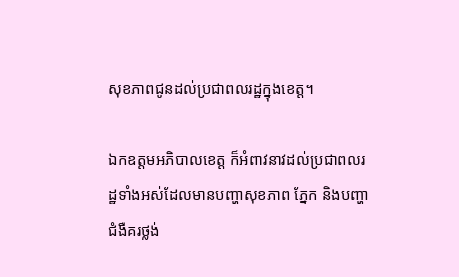សុខភាពជូនដល់ប្រជាពលរដ្ឋក្នុងខេត្ត។

ឯកឧត្តមអភិបាលខេត្ត ក៏អំពាវនាវដល់ប្រជាពលរដ្ឋទាំងអស់ដែលមានបញ្ហាសុខភាព ភ្នែក និងបញ្ហាជំងឺគរថ្លង់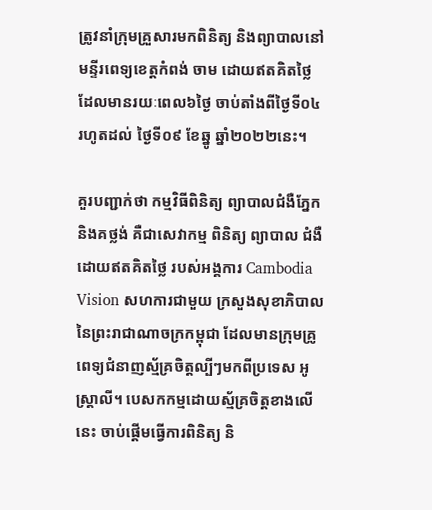ត្រូវនាំក្រុមគ្រួសារមកពិនិត្យ និងព្យាបាលនៅមន្ទីរពេទ្យខេត្តកំពង់ ចាម ដោយឥតគិតថ្លៃ ដែលមានរយៈពេល៦ថ្ងៃ ចាប់តាំងពីថ្ងៃទី០៤ រហូតដល់ ថ្ងៃទី០៩ ខែឆ្នូ ឆ្នាំ២០២២នេះ។

គួរបញ្ជាក់ថា កម្មវិធីពិនិត្យ ព្យាបាលជំងឺភ្នែក និងគថ្លង់ គឺជាសេវាកម្ម ពិនិត្យ ព្យាបាល ជំងឺដោយឥតគិតថ្លៃ របស់អង្គការ Cambodia Vision សហការជាមួយ ក្រសួងសុខាភិបាល នៃព្រះរាជាណាចក្រកម្ពុជា ដែលមានក្រុមគ្រូពេទ្យជំនាញស្ម័គ្រចិត្តល្បីៗមកពីប្រទេស អូស្ត្រាលី។ បេសកកម្មដោយស្ម័គ្រចិត្តខាងលើនេះ ចាប់ផ្តើមធ្វើការពិនិត្យ និ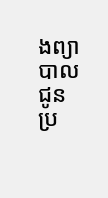ងព្យាបាល ជូនប្រ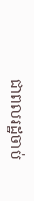ជាពលរដ្ឋចាប់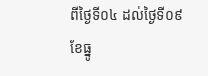ពីថ្ងៃទី០៤ ដល់ថ្ងៃទី០៩ ខែធ្នូ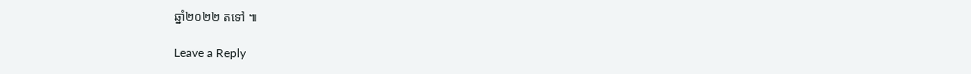ឆ្នាំ២០២២ តទៅ ៕

Leave a Reply